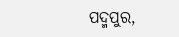ପଦ୍ମପୁର,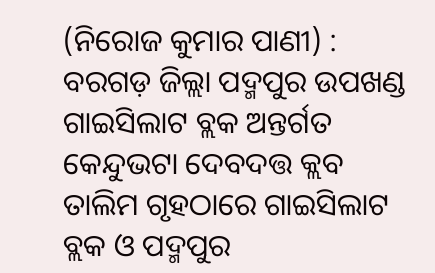(ନିରୋଜ କୁମାର ପାଣୀ) : ବରଗଡ଼ ଜିଲ୍ଲା ପଦ୍ମପୁର ଉପଖଣ୍ଡ ଗାଇସିଲାଟ ବ୍ଲକ ଅନ୍ତର୍ଗତ କେନ୍ଦୁଭଟା ଦେବଦତ୍ତ କ୍ଲବ ତାଲିମ ଗୃହଠାରେ ଗାଇସିଲାଟ ବ୍ଲକ ଓ ପଦ୍ମପୁର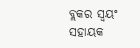ବ୍ଲକର ସ୍ୱୟଂ ସହାୟକ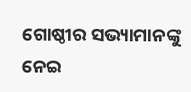ଗୋଷ୍ଠୀର ସଭ୍ୟାମାନଙ୍କୁ ନେଇ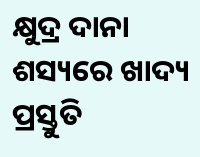କ୍ଷୁଦ୍ର ଦାନା ଶସ୍ୟରେ ଖାଦ୍ୟ ପ୍ରସ୍ତୁତି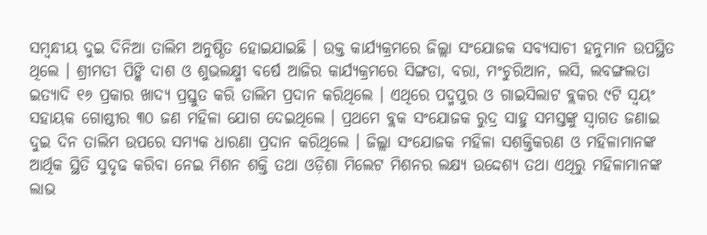ସମ୍ବନ୍ଧୀୟ ଦୁଇ ଦିନିଆ ତାଲିମ ଅନୁଷ୍ଠିତ ହୋଇଯାଇଛି । ଉକ୍ତ କାର୍ଯ୍ୟକ୍ରମରେ ଜିଲ୍ଲା ସଂଯୋଜକ ସବ୍ୟସାଚୀ ହନୁମାନ ଉପସ୍ଥିତ ଥିଲେ । ଶ୍ରୀମତୀ ପିଙ୍କି ଦାଶ ଓ ଶୁଭଲକ୍ଷ୍ମୀ ବର୍ଷେ ଆଜିର କାର୍ଯ୍ୟକ୍ରମରେ ସିଙ୍ଗଡା, ବରା, ମଂଚୁରିଆନ, ଲସି, ଲବଙ୍ଗଲତା ଇତ୍ୟାଦି ୧୬ ପ୍ରକାର ଖାଦ୍ୟ ପ୍ରସ୍ତୁତ କରି ତାଲିମ ପ୍ରଦାନ କରିଥିଲେ । ଏଥିରେ ପଦ୍ମପୁର ଓ ଗାଇସିଲାଟ ବ୍ଲକର ୯ଟି ସ୍ୱୟଂ ସହାୟକ ଗୋଷ୍ଠୀର ୩୦ ଜଣ ମହିଳା ଯୋଗ ଦେଇଥିଲେ । ପ୍ରଥମେ ବ୍ଲକ ସଂଯୋଜକ ରୁଦ୍ର ସାହୁ ସମସ୍ତଙ୍କୁ ସ୍ୱାଗତ ଜଣାଇ ଦୁଇ ଦିନ ତାଲିମ ଉପରେ ସମ୍ୟକ ଧାରଣା ପ୍ରଦାନ କରିଥିଲେ । ଜିଲ୍ଲା ସଂଯୋଜକ ମହିଳା ସଶକ୍ତିକରଣ ଓ ମହିଳାମାନଙ୍କ ଆର୍ଥିକ ସ୍ଥିତି ସୁଦୃଢ କରିବା ନେଇ ମିଶନ ଶକ୍ତି ତଥା ଓଡ଼ିଶା ମିଲେଟ ମିଶନର ଲକ୍ଷ୍ୟ ଉଦ୍ଦେଶ୍ୟ ତଥା ଏଥିରୁ ମହିଳାମାନଙ୍କ ଲାଭ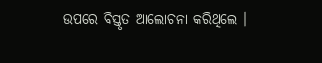ଉପରେ ବିସ୍ତୃତ ଆଲୋଚନା କରିଥିଲେ ।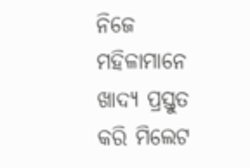ନିଜେ ମହିଳାମାନେ ଖାଦ୍ୟ ପ୍ରସ୍ତୁତ କରି ମିଲେଟ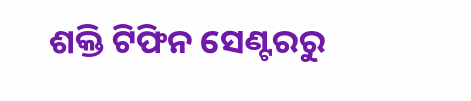ଶକ୍ତି ଟିଫିନ ସେଣ୍ଟରରୁ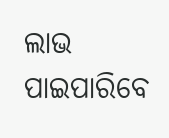ଲାଭ ପାଇପାରିବେ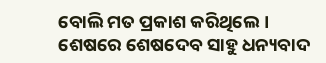ବୋଲି ମତ ପ୍ରକାଶ କରିଥିଲେ । ଶେଷରେ ଶେଷଦେବ ସାହୁ ଧନ୍ୟବାଦ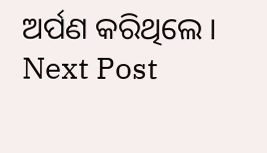ଅର୍ପଣ କରିଥିଲେ ।
Next Post